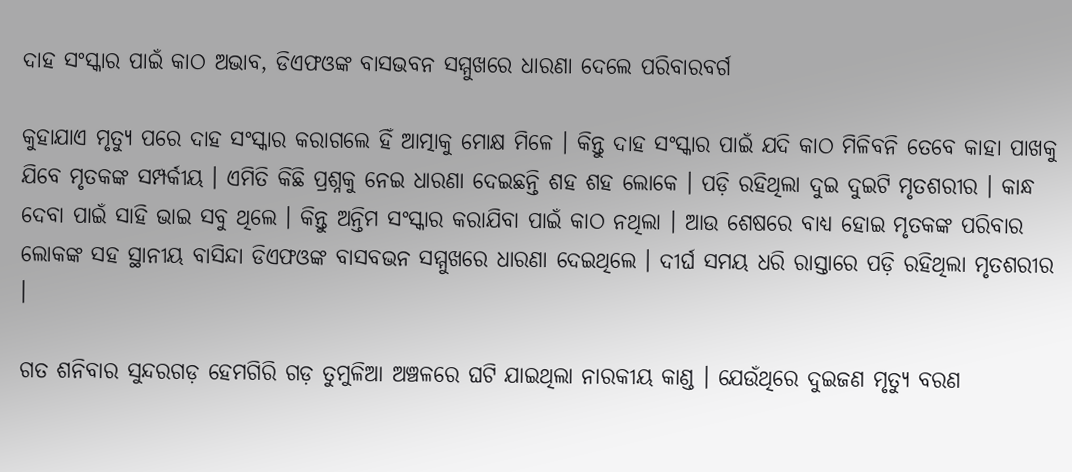ଦାହ ସଂସ୍କାର ପାଇଁ କାଠ ଅଭାବ, ଡିଏଫଓଙ୍କ ବାସଭବନ ସମ୍ମୁଖରେ ଧାରଣା ଦେଲେ ପରିବାରବର୍ଗ

କୁହାଯାଏ ମୃତ୍ୟୁ ପରେ ଦାହ ସଂସ୍କାର କରାଗଲେ ହିଁ ଆତ୍ମାକୁ ମୋକ୍ଷ ମିଳେ । କିନ୍ତୁ ଦାହ ସଂସ୍କାର ପାଇଁ ଯଦି କାଠ ମିଳିବନି ତେବେ କାହା ପାଖକୁ ଯିବେ ମୃତକଙ୍କ ସମ୍ପର୍କୀୟ । ଏମିତି କିଛି ପ୍ରଶ୍ନକୁ ନେଇ ଧାରଣା ଦେଇଛନ୍ତି ଶହ ଶହ ଲୋକେ । ପଡ଼ି ରହିଥିଲା ଦୁଇ ଦୁଇଟି ମୃତଶରୀର । କାନ୍ଧ ଦେବା ପାଇଁ ସାହି ଭାଇ ସବୁ ଥିଲେ । କିନ୍ତୁ ଅନ୍ତିମ ସଂସ୍କାର କରାଯିବା ପାଇଁ କାଠ ନଥିଲା । ଆଉ ଶେଷରେ ବାଧ୍ୟ ହୋଇ ମୃତକଙ୍କ ପରିବାର ଲୋକଙ୍କ ସହ ସ୍ଥାନୀୟ ବାସିନ୍ଦା ଡିଏଫଓଙ୍କ ବାସବଭନ ସମ୍ମୁଖରେ ଧାରଣା ଦେଇଥିଲେ । ଦୀର୍ଘ ସମୟ ଧରି ରାସ୍ତାରେ ପଡ଼ି ରହିଥିଲା ମୃତଶରୀର ।

ଗତ ଶନିବାର ସୁନ୍ଦରଗଡ଼ ହେମଗିରି ଗଡ଼ ତୁମୁଳିଆ ଅଞ୍ଚଳରେ ଘଟି ଯାଇଥିଲା ନାରକୀୟ କାଣ୍ଡ । ଯେଉଁଥିରେ ଦୁଇଜଣ ମୃତ୍ୟୁ ବରଣ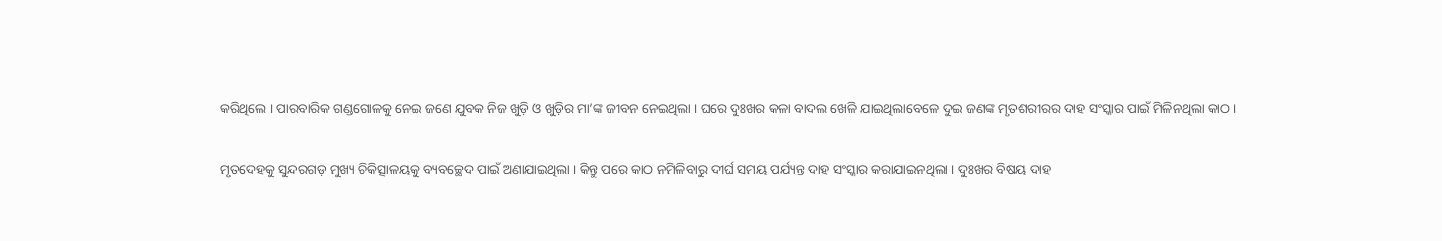କରିଥିଲେ । ପାରବାରିକ ଗଣ୍ଡଗୋଳକୁ ନେଇ ଜଣେ ଯୁବକ ନିଜ ଖୁଡ଼ି ଓ ଖୁଡ଼ିର ମା’ଙ୍କ ଜୀବନ ନେଇଥିଲା । ଘରେ ଦୁଃଖର କଳା ବାଦଲ ଖେଳି ଯାଇଥିଲାବେଳେ ଦୁଇ ଜଣଙ୍କ ମୃତଶରୀରର ଦାହ ସଂସ୍କାର ପାଇଁ ମିଳିନଥିଲା କାଠ ।

ମୃତଦେହକୁ ସୁନ୍ଦରଗଡ଼ ମୁଖ୍ୟ ଚିକିତ୍ସାଳୟକୁ ବ୍ୟବଚ୍ଛେଦ ପାଇଁ ଅଣାଯାଇଥିଲା । କିନ୍ତୁ ପରେ କାଠ ନମିଳିବାରୁ ଦୀର୍ଘ ସମୟ ପର୍ଯ୍ୟନ୍ତ ଦାହ ସଂସ୍କାର କରାଯାଇନଥିଲା । ଦୁଃଖର ବିଷୟ ଦାହ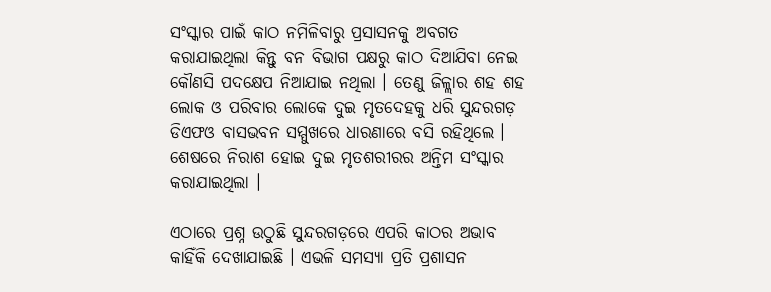ସଂସ୍କାର ପାଇଁ କାଠ ନମିଳିବାରୁ ପ୍ରସାସନକୁ ଅବଗତ କରାଯାଇଥିଲା କିନ୍ତୁ ବନ ବିଭାଗ ପକ୍ଷରୁ କାଠ ଦିଆଯିବା ନେଇ କୌଣସି ପଦକ୍ଷେପ ନିଆଯାଇ ନଥିଲା । ତେଣୁ ଜିଳ୍ଲାର ଶହ ଶହ ଲୋକ ଓ ପରିବାର ଲୋକେ ଦୁଇ ମୃତଦେହକୁ ଧରି ସୁନ୍ଦରଗଡ଼ ଡିଏଫଓ ବାସଭବନ ସମ୍ମୁଖରେ ଧାରଣାରେ ବସି ରହିଥିଲେ । ଶେଷରେ ନିରାଶ ହୋଇ ଦୁଇ ମୃତଶରୀରର ଅନ୍ତିମ ସଂସ୍କାର କରାଯାଇଥିଲା ।

ଏଠାରେ ପ୍ରଶ୍ନ ଉଠୁଛି ସୁନ୍ଦରଗଡ଼ରେ ଏପରି କାଠର ଅଭାବ କାହିଁକି ଦେଖାଯାଇଛି । ଏଭଳି ସମସ୍ୟା ପ୍ରତି ପ୍ରଶାସନ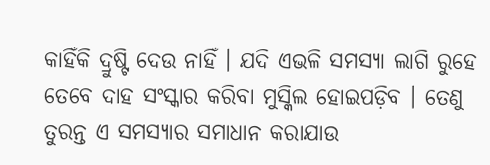କାହିଁକି ଦ୍ରୁଷ୍ଟି ଦେଉ ନାହିଁ । ଯଦି ଏଭଳି ସମସ୍ୟା ଲାଗି ରୁହେ ତେବେ ଦାହ ସଂସ୍କାର କରିବା ମୁସ୍କିଲ ହୋଇପଡ଼ିବ । ତେଣୁ ତୁରନ୍ତ ଏ ସମସ୍ୟାର ସମାଧାନ କରାଯାଉ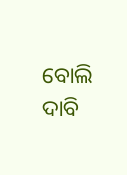ବୋଲି ଦାବି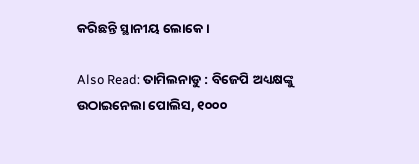କରିଛନ୍ତି ସ୍ଥାନୀୟ ଲୋକେ ।

Also Read: ତାମିଲନାଡୁ : ବିଜେପି ଅଧ୍ୟକ୍ଷଙ୍କୁ ଉଠାଇନେଲା ପୋଲିସ, ୧୦୦୦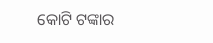କୋଟି ଟଙ୍କାର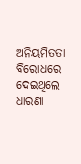ଅନିୟମିତତା ବିରୋଧରେ ଦେଇଥିଲେ ଧାରଣା